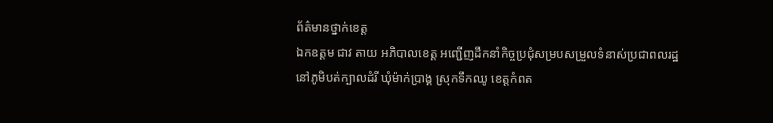ព័ត៌មានថ្នាក់ខេត្ត
ឯកឧត្តម ជាវ តាយ អភិបាលខេត្ត អញ្ជើញដឹកនាំកិច្ចប្រជុំសម្របសម្រួលទំនាស់ប្រជាពលរដ្ឋ នៅភូមិបត់ក្បាលដំរី ឃុំម៉ាក់ប្រាង្គ ស្រុកទឹកឈូ ខេត្តកំពត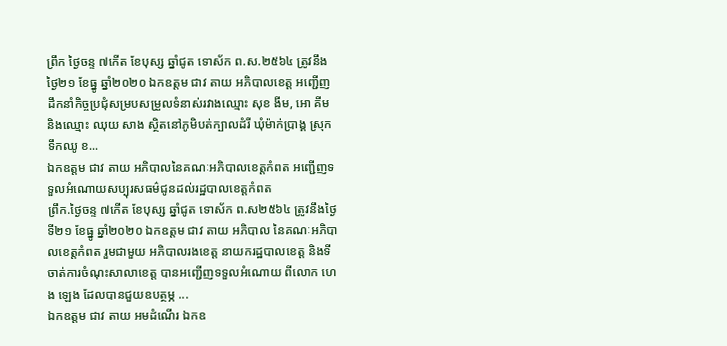ព្រឹក ថ្ងៃចន្ទ ៧កើត ខែបុស្ស ឆ្នាំជូត ទោស័ក ព.ស.២៥៦៤ ត្រូវនឹងថ្ងៃ២១ ខែធ្នូ ឆ្នាំ២០២០ ឯកឧត្តម ជាវ តាយ អភិបាលខេត្ត អញ្ជើញដឹកនាំកិច្ចប្រជុំសម្របសម្រួលទំនាស់រវាងឈ្មោះ សុខ ងីម, អោ គីម និងឈ្មោះ ឈុយ សាង ស្ថិតនៅភូមិបត់ក្បាលដំរី ឃុំម៉ាក់ប្រាង្គ ស្រុកទឹកឈូ ខ...
ឯកឧត្តម ជាវ តាយ អភិបាលនៃគណៈអភិបាលខេត្តកំពត អញ្ជើញទទួលអំណោយសប្បុរសធម៌ជូនដល់រដ្ឋបាលខេត្តកំពត
ព្រឹក.ថ្ងៃចន្ទ ៧កើត ខែបុស្ស ឆ្នាំជូត ទោស័ក ព.ស២៥៦៤ ត្រូវនឹងថ្ងៃទី២១ ខែធ្នូ ឆ្នាំ២០២០ ឯកឧត្តម ជាវ តាយ អភិបាល នៃគណៈអភិបាលខេត្តកំពត រួមជាមួយ អភិបាលរងខេត្ត នាយករដ្ឋបាលខេត្ត និងទីចាត់ការចំណុះសាលាខេត្ត បានអញ្ជើញទទួលអំណោយ ពីលោក ហេង ឡេង ដែលបានជួយឧបត្ថម្ភ ...
ឯកឧត្តម ជាវ តាយ អមដំណើរ ឯកឧ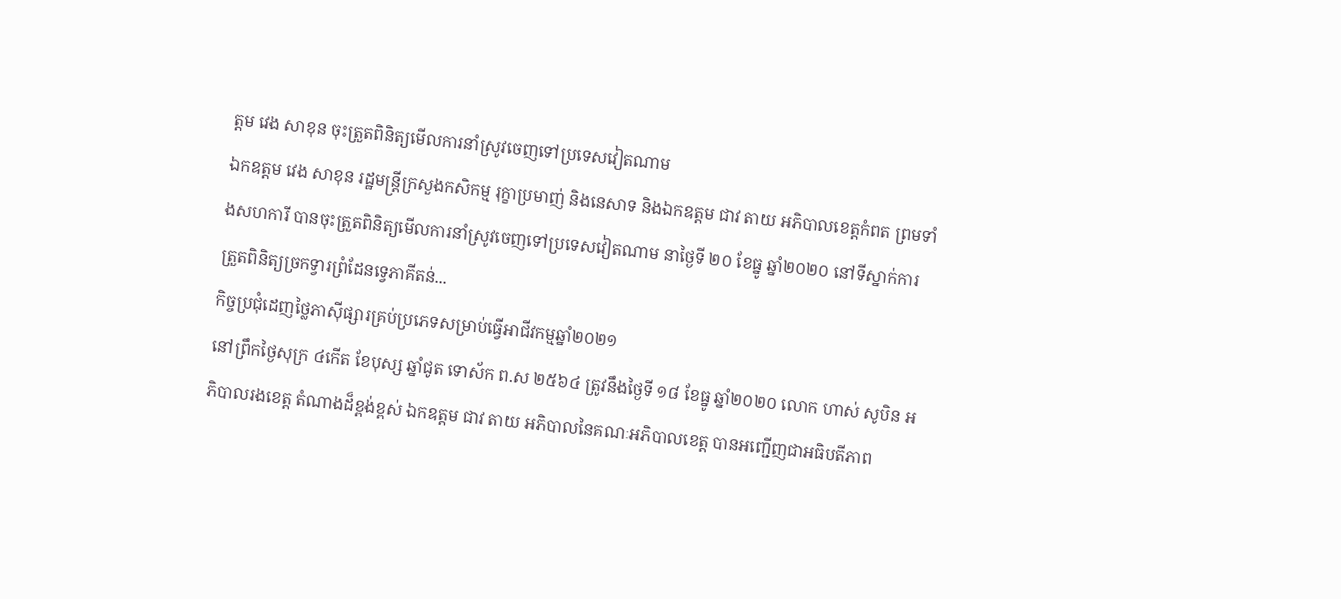ត្តម វេង សាខុន ចុះត្រួតពិនិត្យមើលការនាំស្រូវចេញទៅប្រទេសវៀតណាម
ឯកឧត្តម វេង សាខុន រដ្ឋមន្ត្រីក្រសួងកសិកម្ម រុក្ខាប្រមាញ់ និងនេសាទ និងឯកឧត្តម ជាវ តាយ អភិបាលខេត្តកំពត ព្រមទាំងសហការី បានចុះត្រួតពិនិត្យមើលការនាំស្រូវចេញទៅប្រទេសវៀតណាម នាថ្ងៃទី ២០ ខែធ្នូ ឆ្នាំ២០២០ នៅទីស្នាក់ការត្រួតពិនិត្យច្រកទ្វារព្រំដែនទ្វេភាគីតន់...
កិច្ចប្រជុំដេញថ្លៃភាស៊ីផ្សារគ្រប់ប្រភេទសម្រាប់ធ្វើអាជីវកម្មឆ្នាំ២០២១
នៅព្រឹកថ្ងៃសុក្រ ៤កើត ខែបុស្ស ឆ្នាំជូត ទោស័ក ព.ស ២៥៦៤ ត្រូវនឹងថ្ងៃទី ១៨ ខែធ្នូ ឆ្នាំ២០២០ លោក ហាស់ សូបិន អភិបាលរងខេត្ត តំណាងដ៏ខ្ពង់ខ្ពស់ ឯកឧត្តម ជាវ តាយ អភិបាលនៃគណៈអភិបាលខេត្ត បានអញ្ជើញជាអធិបតីភាព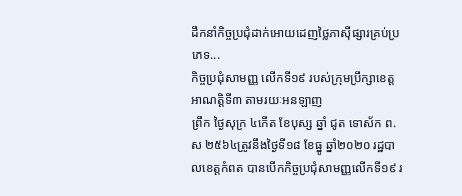ដឹកនាំកិច្ចប្រជុំដាក់អោយដេញថ្លៃភាស៊ីផ្សារគ្រប់ប្រភេទ...
កិច្ចប្រជុំសាមញ្ញ លើកទី១៩ របស់ក្រុមប្រឹក្សាខេត្ត អាណត្តិទី៣ តាមរយៈអនឡាញ
ព្រឹក ថ្ងៃសុក្រ ៤កើត ខែបុស្ស ឆ្នាំ ជូត ទោស័ក ព.ស ២៥៦៤ត្រូវនឹងថ្ងៃទី១៨ ខែធ្នូ ឆ្នាំ២០២០ រដ្ឋបាលខេត្តកំពត បានបើកកិច្ចប្រជុំសាមញ្ញលើកទី១៩ រ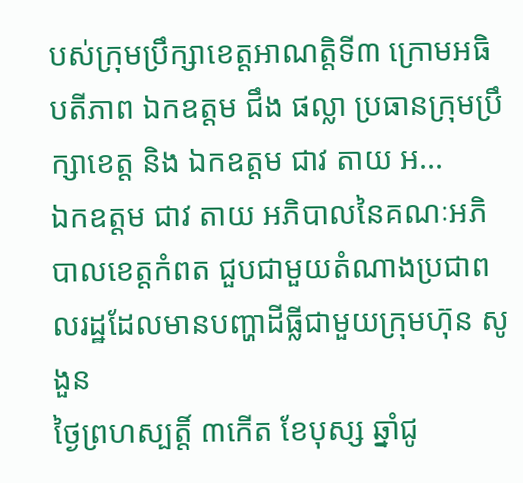បស់ក្រុមប្រឹក្សាខេត្តអាណត្តិទី៣ ក្រោមអធិបតីភាព ឯកឧត្តម ជឹង ផល្លា ប្រធានក្រុមប្រឹក្សាខេត្ត និង ឯកឧត្តម ជាវ តាយ អ...
ឯកឧត្តម ជាវ តាយ អភិបាលនៃគណៈអភិបាលខេត្តកំពត ជួបជាមួយតំណាងប្រជាពលរដ្ឋដែលមានបញ្ហាដីធ្លីជាមួយក្រុមហ៊ុន សូ ងួន
ថ្ងៃព្រហស្បតិ៍្ត ៣កេីត ខែបុស្ស ឆ្នាំជូ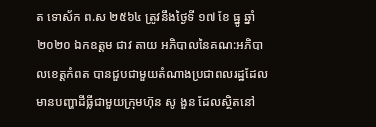ត ទោស័ក ព.ស ២៥៦៤ ត្រូវនឹងថ្ងៃទី ១៧ ខែ ធ្នូ ឆ្នាំ២០២០ ឯកឧត្តម ជាវ តាយ អភិបាលនៃគណ:អភិបាលខេត្តកំពត បានជួបជាមួយតំណាងប្រជាពលរដ្ឋដែលមានបញ្ហាដីធ្លីជាមួយក្រុមហ៊ុន សូ ងួន ដែលស្ថិតនៅ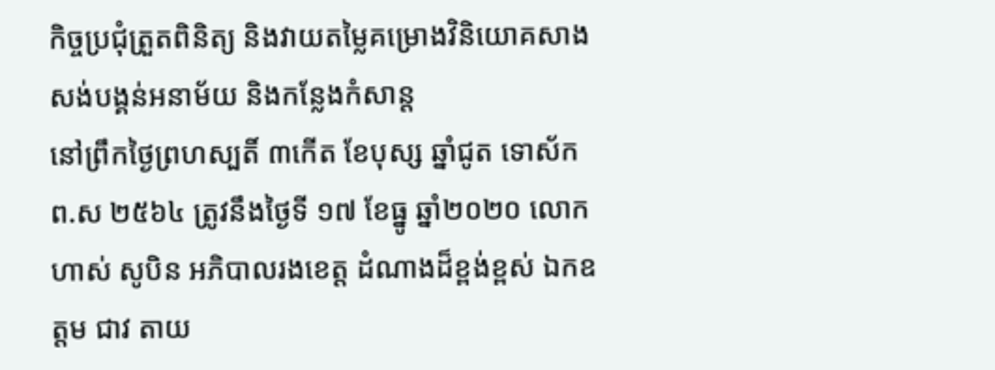កិច្ចប្រជុំត្រួតពិនិត្យ និងវាយតម្លៃគម្រោងវិនិយោគសាងសង់បង្គន់អនាម័យ និងកន្លែងកំសាន្ត
នៅព្រឹកថ្ងៃព្រហស្បតិ៍ ៣កើត ខែបុស្ស ឆ្នាំជូត ទោស័ក ព.ស ២៥៦៤ ត្រូវនឹងថ្ងៃទី ១៧ ខែធ្នូ ឆ្នាំ២០២០ លោក ហាស់ សូបិន អភិបាលរងខេត្ត ដំណាងដ៏ខ្ពង់ខ្ពស់ ឯកឧត្តម ជាវ តាយ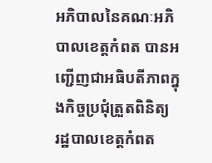អភិបាលនៃគណៈអភិបាលខេត្តកំពត បានអញ្ជើញជាអធិបតីភាពក្នុងកិច្ចប្រជុំត្រួតពិនិត្យ
រដ្ឋបាលខេត្តកំពត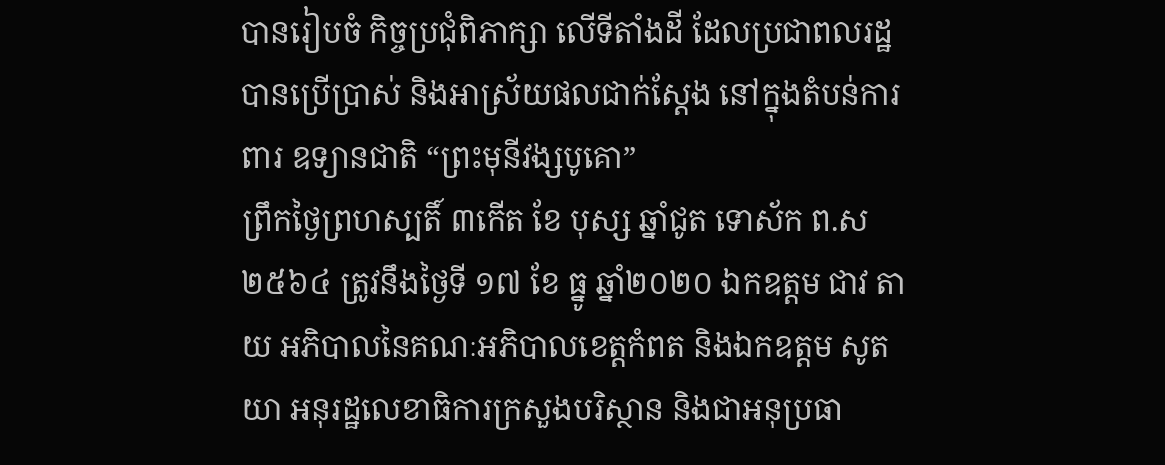បានរៀបចំ កិច្ចប្រជុំពិភាក្សា លើទីតាំងដី ដែលប្រជាពលរដ្ឋបានប្រើប្រាស់ និងអាស្រ័យផលជាក់ស្តែង នៅក្នុងតំបន់ការពារ ឧទ្យានជាតិ “ព្រះមុនីវង្សបូគោ”
ព្រឹកថ្ងៃព្រហស្បតិ៍ ៣កើត ខែ បុស្ស ឆ្នាំជូត ទោស័ក ព.ស ២៥៦៤ ត្រូវនឹងថ្ងៃទី ១៧ ខែ ធ្នូ ឆ្នាំ២០២០ ឯកឧត្តម ជាវ តាយ អភិបាលនៃគណៈអភិបាលខេត្តកំពត និងឯកឧត្តម សូត យា អនុរដ្ឋលេខាធិការក្រសួងបរិស្ថាន និងជាអនុប្រធា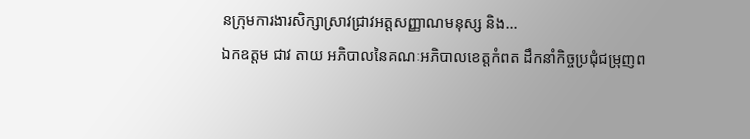នក្រុមការងារសិក្សាស្រាវជ្រាវអត្តសញ្ញាណមនុស្ស និង...
ឯកឧត្តម ជាវ តាយ អភិបាលនៃគណៈអភិបាលខេត្តកំពត ដឹកនាំកិច្ចប្រជុំជម្រុញព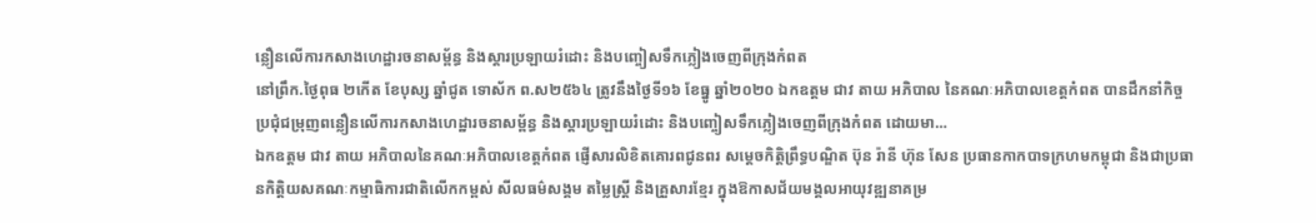ន្លឿនលើការកសាងហេដ្ឋារចនាសម្ព័ន្ធ និងស្តារប្រឡាយរំដោះ និងបញ្ចៀសទឹកភ្លៀងចេញពីក្រុងកំពត
នៅព្រឹក.ថ្ងៃពុធ ២កើត ខែបុស្ស ឆ្នាំជូត ទោស័ក ព.ស២៥៦៤ ត្រូវនឹងថ្ងៃទី១៦ ខែធ្នូ ឆ្នាំ២០២០ ឯកឧត្តម ជាវ តាយ អភិបាល នៃគណៈអភិបាលខេត្តកំពត បានដឹកនាំកិច្ចប្រជុំជម្រុញពន្លឿនលើការកសាងហេដ្ឋារចនាសម្ព័ន្ធ និងស្តារប្រឡាយរំដោះ និងបញ្ចៀសទឹកភ្លៀងចេញពីក្រុងកំពត ដោយមា...
ឯកឧត្តម ជាវ តាយ អភិបាលនៃគណៈអភិបាលខេត្តកំពត ផ្ញើសារលិខិតគោរពជូនពរ សម្តេចកិត្តិព្រឹទ្ធបណ្ឌិត ប៊ុន រ៉ានី ហ៊ុន សែន ប្រធានកាកបាទក្រហមកម្ពុជា និងជាប្រធានកិត្តិយសគណៈកម្មាធិការជាតិលើកកម្ពស់ សីលធម៌សង្គម តម្លៃស្ត្រី និងគ្រួសារខ្មែរ ក្នុងឱកាសជ័យមង្គលអាយុវឌ្ឍនាគម្រ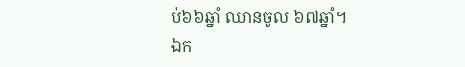ប់៦៦ឆ្នាំ ឈានចូល ៦៧ឆ្នាំ។
ឯក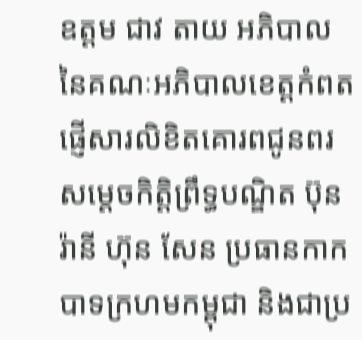ឧត្តម ជាវ តាយ អភិបាលនៃគណៈអភិបាលខេត្តកំពត ផ្ញើសារលិខិតគោរពជូនពរ សម្តេចកិត្តិព្រឹទ្ធបណ្ឌិត ប៊ុន រ៉ានី ហ៊ុន សែន ប្រធានកាកបាទក្រហមកម្ពុជា និងជាប្រ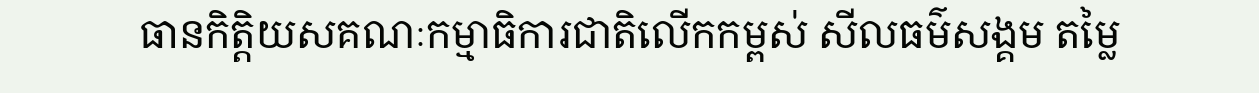ធានកិត្តិយសគណៈកម្មាធិការជាតិលើកកម្ពស់ សីលធម៌សង្គម តម្លៃ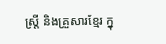ស្ត្រី និងគ្រួសារខ្មែរ ក្នុ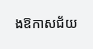ងឱកាសជ័យ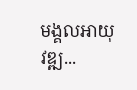មង្គលអាយុវឌ្ឍ...